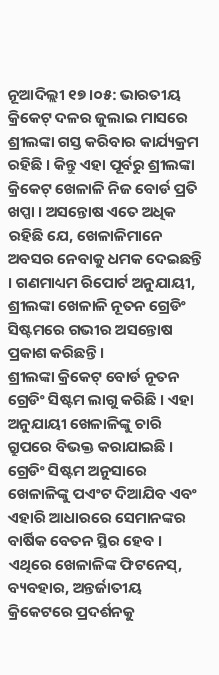ନୂଆଦିଲ୍ଲୀ ୧୭ ।୦୫: ଭାରତୀୟ କ୍ରିକେଟ୍ ଦଳର ଜୁଲାଇ ମାସରେ ଶ୍ରୀଲଙ୍କା ଗସ୍ତ କରିବାର କାର୍ଯ୍ୟକ୍ରମ ରହିଛି । କିନ୍ତୁ ଏହା ପୂର୍ବରୁ ଶ୍ରୀଲଙ୍କା କ୍ରିକେଟ୍ ଖେଳାଳି ନିଜ ବୋର୍ଡ ପ୍ରତି ଖପ୍ପା । ଅସନ୍ତୋଷ ଏତେ ଅଧିକ ରହିଛି ଯେ, ଖେଳାଳିମାନେ ଅବସର ନେବାକୁ ଧମକ ଦେଇଛନ୍ତି । ଗଣମାଧ୍ୟମ ରିପୋର୍ଟ ଅନୁଯାୟୀ, ଶ୍ରୀଲଙ୍କା ଖେଳାଳି ନୂତନ ଗ୍ରେଡିଂ ସିଷ୍ଟମରେ ଗଭୀର ଅସନ୍ତୋଷ ପ୍ରକାଶ କରିଛନ୍ତି ।
ଶ୍ରୀଲଙ୍କା କ୍ରିକେଟ୍ ବୋର୍ଡ ନୂତନ ଗ୍ରେଡିଂ ସିଷ୍ଟମ ଲାଗୁ କରିଛି । ଏହା ଅନୁଯାୟୀ ଖେଳାଳିଙ୍କୁ ଚାରି ଗ୍ରୁପରେ ବିଭକ୍ତ କରାଯାଇଛି । ଗ୍ରେଡିଂ ସିଷ୍ଟମ ଅନୁସାରେ ଖେଳାଳିଙ୍କୁ ପଏଂଟ ଦିଆଯିବ ଏବଂ ଏହାରି ଆଧାରରେ ସେମାନଙ୍କର ବାର୍ଷିକ ବେତନ ସ୍ଥିର ହେବ । ଏଥିରେ ଖେଳାଳିଙ୍କ ଫିଟନେସ୍, ବ୍ୟବହାର, ଅନ୍ତର୍ଜାତୀୟ କ୍ରିକେଟରେ ପ୍ରଦର୍ଶନକୁ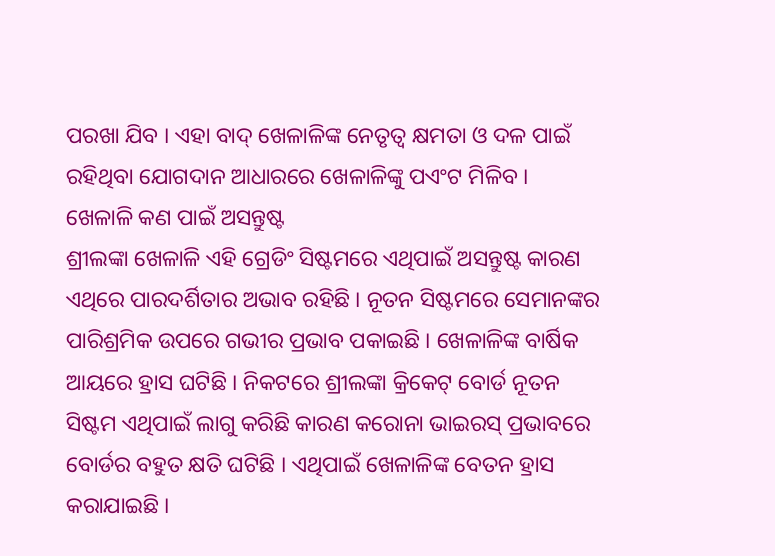ପରଖା ଯିବ । ଏହା ବାଦ୍ ଖେଳାଳିଙ୍କ ନେତୃତ୍ୱ କ୍ଷମତା ଓ ଦଳ ପାଇଁ ରହିଥିବା ଯୋଗଦାନ ଆଧାରରେ ଖେଳାଳିଙ୍କୁ ପଏଂଟ ମିଳିବ ।
ଖେଳାଳି କଣ ପାଇଁ ଅସନ୍ତୁଷ୍ଟ
ଶ୍ରୀଲଙ୍କା ଖେଳାଳି ଏହି ଗ୍ରେଡିଂ ସିଷ୍ଟମରେ ଏଥିପାଇଁ ଅସନ୍ତୁଷ୍ଟ କାରଣ ଏଥିରେ ପାରଦର୍ଶିତାର ଅଭାବ ରହିଛି । ନୂତନ ସିଷ୍ଟମରେ ସେମାନଙ୍କର ପାରିଶ୍ରମିକ ଉପରେ ଗଭୀର ପ୍ରଭାବ ପକାଇଛି । ଖେଳାଳିଙ୍କ ବାର୍ଷିକ ଆୟରେ ହ୍ରାସ ଘଟିଛି । ନିକଟରେ ଶ୍ରୀଲଙ୍କା କ୍ରିକେଟ୍ ବୋର୍ଡ ନୂତନ ସିଷ୍ଟମ ଏଥିପାଇଁ ଲାଗୁ କରିଛି କାରଣ କରୋନା ଭାଇରସ୍ ପ୍ରଭାବରେ ବୋର୍ଡର ବହୁତ କ୍ଷତି ଘଟିଛି । ଏଥିପାଇଁ ଖେଳାଳିଙ୍କ ବେତନ ହ୍ରାସ କରାଯାଇଛି ।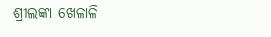ଶ୍ରୀଲଙ୍କା ଖେଳାଳି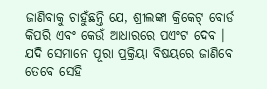ଜାଣିବାକୁ ଚାହୁଁଛନ୍ତି ଯେ, ଶ୍ରୀଲଙ୍କା କ୍ରିକେଟ୍ ବୋର୍ଡ କିପରି ଏବଂ କେଉଁ ଆଧାରରେ ପଏଂଟ ଦେବ । ଯଦି ସେମାନେ ପୂରା ପ୍ରକ୍ରିୟା ବିଷୟରେ ଜାଣିବେ ତେବେ ସେହି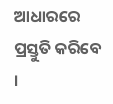ଆଧାରରେ ପ୍ରସ୍ତୁତି କରିବେ ।